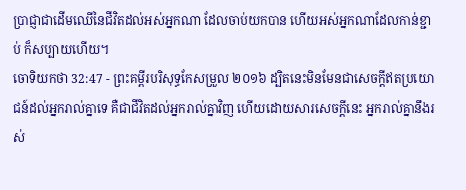ប្រាជ្ញាជាដើមឈើនៃជីវិតដល់អស់អ្នកណា ដែលចាប់យកបាន ហើយអស់អ្នកណាដែលកាន់ខ្ជាប់ ក៏សប្បាយហើយ។
ចោទិយកថា 32:47 - ព្រះគម្ពីរបរិសុទ្ធកែសម្រួល ២០១៦ ដ្បិតនេះមិនមែនជាសេចក្ដីឥតប្រយោជន៍ដល់អ្នករាល់គ្នាទេ គឺជាជីវិតដល់អ្នករាល់គ្នាវិញ ហើយដោយសារសេចក្ដីនេះ អ្នករាល់គ្នានឹងរស់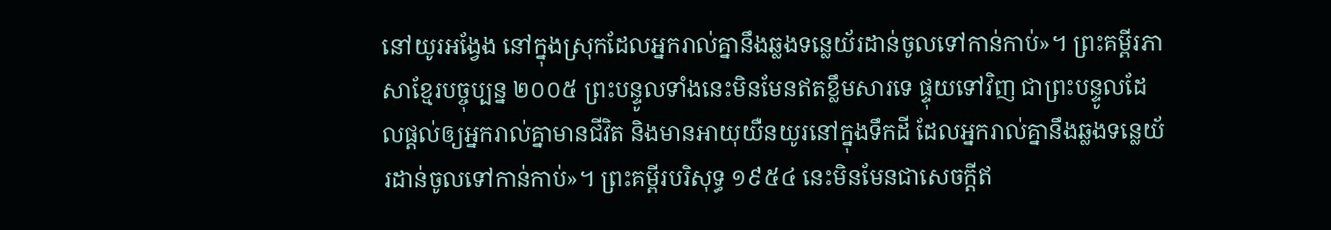នៅយូរអង្វែង នៅក្នុងស្រុកដែលអ្នករាល់គ្នានឹងឆ្លងទន្លេយ័រដាន់ចូលទៅកាន់កាប់»។ ព្រះគម្ពីរភាសាខ្មែរបច្ចុប្បន្ន ២០០៥ ព្រះបន្ទូលទាំងនេះមិនមែនឥតខ្លឹមសារទេ ផ្ទុយទៅវិញ ជាព្រះបន្ទូលដែលផ្ដល់ឲ្យអ្នករាល់គ្នាមានជីវិត និងមានអាយុយឺនយូរនៅក្នុងទឹកដី ដែលអ្នករាល់គ្នានឹងឆ្លងទន្លេយ័រដាន់ចូលទៅកាន់កាប់»។ ព្រះគម្ពីរបរិសុទ្ធ ១៩៥៤ នេះមិនមែនជាសេចក្ដីឥ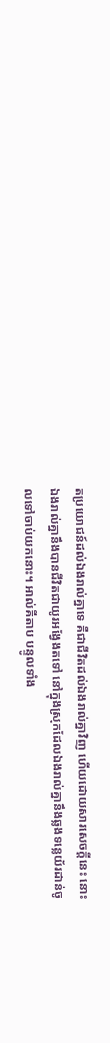តប្រយោជន៍ដល់ឯងរាល់គ្នាទេ គឺជាជីវិតដល់ឯងរាល់គ្នាវិញ ហើយដោយសារសេចក្ដីនេះ នោះឯងរាល់គ្នានឹងបានជីវិតជាយូរអង្វែងតទៅ នៅក្នុងស្រុកដែលឯងរាល់គ្នានឹងឆ្លងទន្លេយ័រដាន់ចូលទៅចាប់យកនោះ។ អាល់គីតាប បន្ទូលទាំង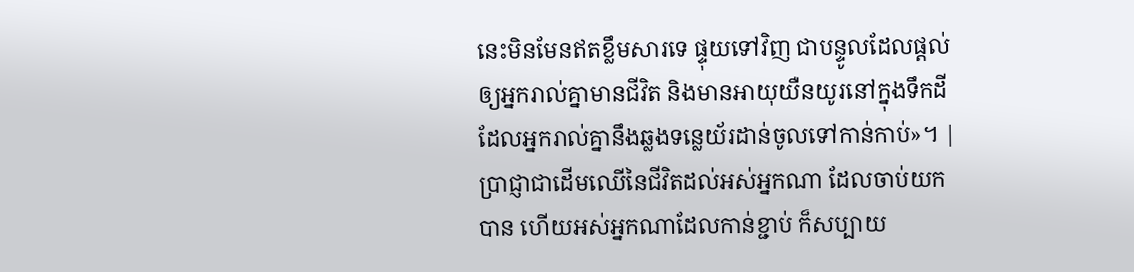នេះមិនមែនឥតខ្លឹមសារទេ ផ្ទុយទៅវិញ ជាបន្ទូលដែលផ្តល់ឲ្យអ្នករាល់គ្នាមានជីវិត និងមានអាយុយឺនយូរនៅក្នុងទឹកដីដែលអ្នករាល់គ្នានឹងឆ្លងទន្លេយ័រដាន់ចូលទៅកាន់កាប់»។ |
ប្រាជ្ញាជាដើមឈើនៃជីវិតដល់អស់អ្នកណា ដែលចាប់យកបាន ហើយអស់អ្នកណាដែលកាន់ខ្ជាប់ ក៏សប្បាយ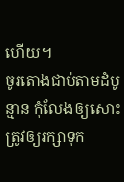ហើយ។
ចូរតោងជាប់តាមដំបូន្មាន កុំលែងឲ្យសោះ ត្រូវឲ្យរក្សាទុក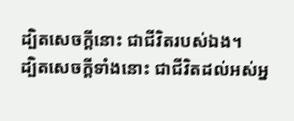ដ្បិតសេចក្ដីនោះ ជាជីវិតរបស់ឯង។
ដ្បិតសេចក្ដីទាំងនោះ ជាជីវិតដល់អស់អ្ន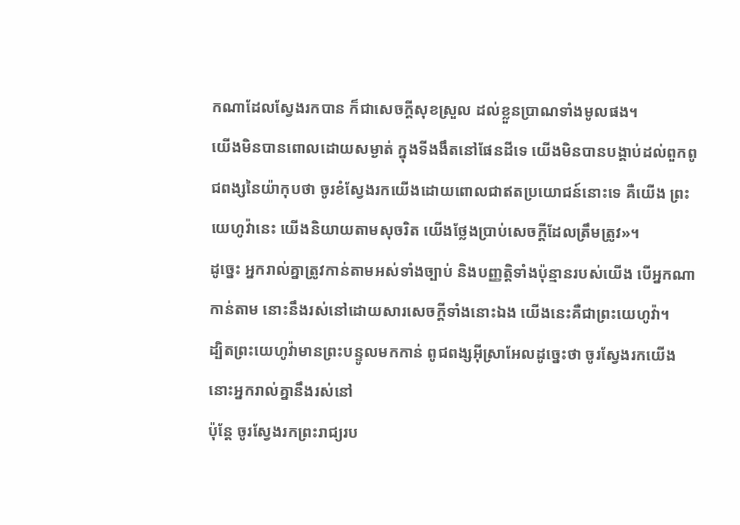កណាដែលស្វែងរកបាន ក៏ជាសេចក្ដីសុខស្រួល ដល់ខ្លួនប្រាណទាំងមូលផង។
យើងមិនបានពោលដោយសម្ងាត់ ក្នុងទីងងឹតនៅផែនដីទេ យើងមិនបានបង្គាប់ដល់ពួកពូជពង្សនៃយ៉ាកុបថា ចូរខំស្វែងរកយើងដោយពោលជាឥតប្រយោជន៍នោះទេ គឺយើង ព្រះយេហូវ៉ានេះ យើងនិយាយតាមសុចរិត យើងថ្លែងប្រាប់សេចក្ដីដែលត្រឹមត្រូវ»។
ដូច្នេះ អ្នករាល់គ្នាត្រូវកាន់តាមអស់ទាំងច្បាប់ និងបញ្ញត្តិទាំងប៉ុន្មានរបស់យើង បើអ្នកណាកាន់តាម នោះនឹងរស់នៅដោយសារសេចក្ដីទាំងនោះឯង យើងនេះគឺជាព្រះយេហូវ៉ា។
ដ្បិតព្រះយេហូវ៉ាមានព្រះបន្ទូលមកកាន់ ពូជពង្សអ៊ីស្រាអែលដូច្នេះថា ចូរស្វែងរកយើង នោះអ្នករាល់គ្នានឹងរស់នៅ
ប៉ុន្តែ ចូរស្វែងរកព្រះរាជ្យរប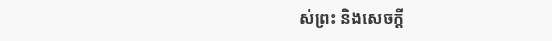ស់ព្រះ និងសេចក្តី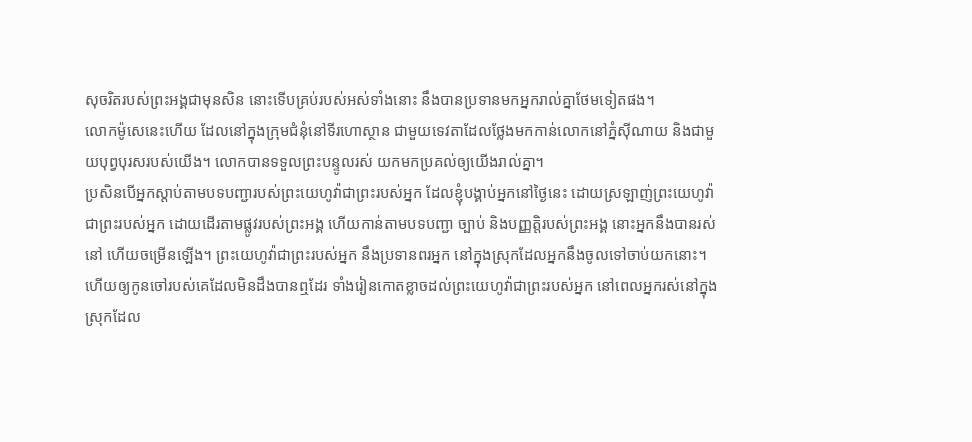សុចរិតរបស់ព្រះអង្គជាមុនសិន នោះទើបគ្រប់របស់អស់ទាំងនោះ នឹងបានប្រទានមកអ្នករាល់គ្នាថែមទៀតផង។
លោកម៉ូសេនេះហើយ ដែលនៅក្នុងក្រុមជំនុំនៅទីរហោស្ថាន ជាមួយទេវតាដែលថ្លែងមកកាន់លោកនៅភ្នំស៊ីណាយ និងជាមួយបុព្វបុរសរបស់យើង។ លោកបានទទួលព្រះបន្ទូលរស់ យកមកប្រគល់ឲ្យយើងរាល់គ្នា។
ប្រសិនបើអ្នកស្ដាប់តាមបទបញ្ជារបស់ព្រះយេហូវ៉ាជាព្រះរបស់អ្នក ដែលខ្ញុំបង្គាប់អ្នកនៅថ្ងៃនេះ ដោយស្រឡាញ់ព្រះយេហូវ៉ាជាព្រះរបស់អ្នក ដោយដើរតាមផ្លូវរបស់ព្រះអង្គ ហើយកាន់តាមបទបញ្ជា ច្បាប់ និងបញ្ញត្តិរបស់ព្រះអង្គ នោះអ្នកនឹងបានរស់នៅ ហើយចម្រើនឡើង។ ព្រះយេហូវ៉ាជាព្រះរបស់អ្នក នឹងប្រទានពរអ្នក នៅក្នុងស្រុកដែលអ្នកនឹងចូលទៅចាប់យកនោះ។
ហើយឲ្យកូនចៅរបស់គេដែលមិនដឹងបានឮដែរ ទាំងរៀនកោតខ្លាចដល់ព្រះយេហូវ៉ាជាព្រះរបស់អ្នក នៅពេលអ្នករស់នៅក្នុងស្រុកដែល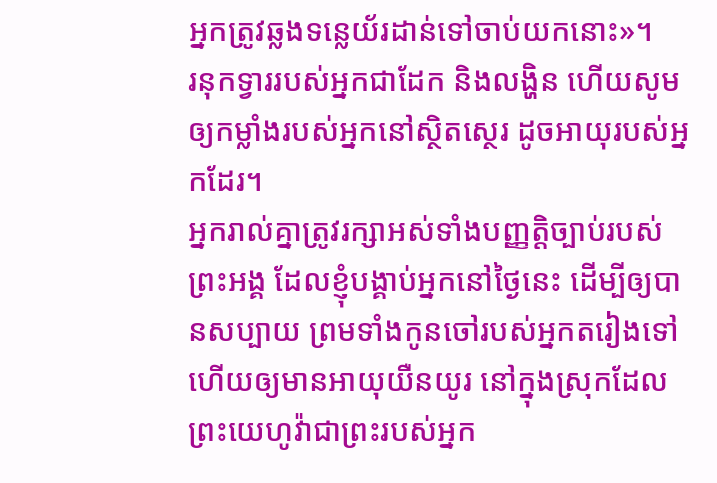អ្នកត្រូវឆ្លងទន្លេយ័រដាន់ទៅចាប់យកនោះ»។
រនុកទ្វាររបស់អ្នកជាដែក និងលង្ហិន ហើយសូមឲ្យកម្លាំងរបស់អ្នកនៅស្ថិតស្ថេរ ដូចអាយុរបស់អ្នកដែរ។
អ្នករាល់គ្នាត្រូវរក្សាអស់ទាំងបញ្ញត្តិច្បាប់របស់ព្រះអង្គ ដែលខ្ញុំបង្គាប់អ្នកនៅថ្ងៃនេះ ដើម្បីឲ្យបានសប្បាយ ព្រមទាំងកូនចៅរបស់អ្នកតរៀងទៅ ហើយឲ្យមានអាយុយឺនយូរ នៅក្នុងស្រុកដែលព្រះយេហូវ៉ាជាព្រះរបស់អ្នក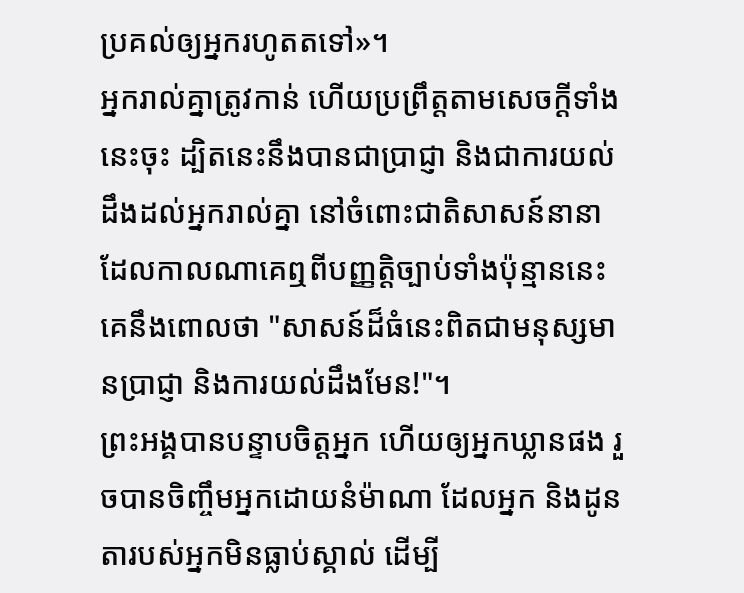ប្រគល់ឲ្យអ្នករហូតតទៅ»។
អ្នករាល់គ្នាត្រូវកាន់ ហើយប្រព្រឹត្តតាមសេចក្ដីទាំងនេះចុះ ដ្បិតនេះនឹងបានជាប្រាជ្ញា និងជាការយល់ដឹងដល់អ្នករាល់គ្នា នៅចំពោះជាតិសាសន៍នានា ដែលកាលណាគេឮពីបញ្ញត្តិច្បាប់ទាំងប៉ុន្មាននេះ គេនឹងពោលថា "សាសន៍ដ៏ធំនេះពិតជាមនុស្សមានប្រាជ្ញា និងការយល់ដឹងមែន!"។
ព្រះអង្គបានបន្ទាបចិត្តអ្នក ហើយឲ្យអ្នកឃ្លានផង រួចបានចិញ្ចឹមអ្នកដោយនំម៉ាណា ដែលអ្នក និងដូនតារបស់អ្នកមិនធ្លាប់ស្គាល់ ដើម្បី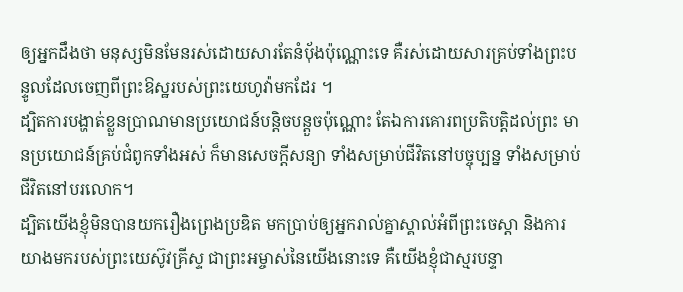ឲ្យអ្នកដឹងថា មនុស្សមិនមែនរស់ដោយសារតែនំបុ័ងប៉ុណ្ណោះទេ គឺរស់ដោយសារគ្រប់ទាំងព្រះបន្ទូលដែលចេញពីព្រះឱស្ឋរបស់ព្រះយេហូវ៉ាមកដែរ ។
ដ្បិតការបង្ហាត់ខ្លួនប្រាណមានប្រយោជន៍បន្តិចបន្តួចប៉ុណ្ណោះ តែឯការគោរពប្រតិបត្តិដល់ព្រះ មានប្រយោជន៍គ្រប់ជំពូកទាំងអស់ ក៏មានសេចក្ដីសន្យា ទាំងសម្រាប់ជីវិតនៅបច្ចុប្បន្ន ទាំងសម្រាប់ជីវិតនៅបរលោក។
ដ្បិតយើងខ្ញុំមិនបានយករឿងព្រេងប្រឌិត មកប្រាប់ឲ្យអ្នករាល់គ្នាស្គាល់អំពីព្រះចេស្តា និងការយាងមករបស់ព្រះយេស៊ូវគ្រីស្ទ ជាព្រះអម្ចាស់នៃយើងនោះទេ គឺយើងខ្ញុំជាស្មរបន្ទា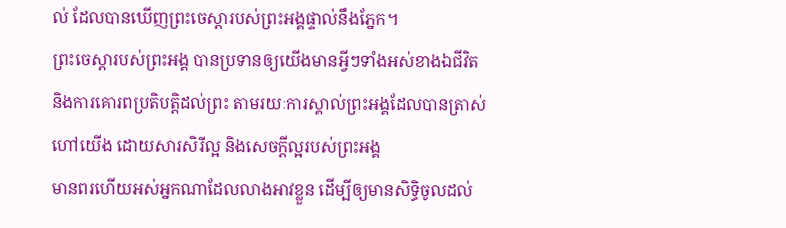ល់ ដែលបានឃើញព្រះចេស្ដារបស់ព្រះអង្គផ្ទាល់នឹងភ្នែក។
ព្រះចេស្តារបស់ព្រះអង្គ បានប្រទានឲ្យយើងមានអ្វីៗទាំងអស់ខាងឯជីវិត និងការគោរពប្រតិបត្តិដល់ព្រះ តាមរយៈការស្គាល់ព្រះអង្គដែលបានត្រាស់ហៅយើង ដោយសារសិរីល្អ និងសេចក្ដីល្អរបស់ព្រះអង្គ
មានពរហើយអស់អ្នកណាដែលលាងអាវខ្លួន ដើម្បីឲ្យមានសិទ្ធិចូលដល់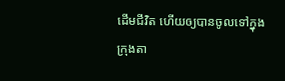ដើមជីវិត ហើយឲ្យបានចូលទៅក្នុងក្រុងតា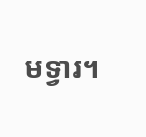មទ្វារ។